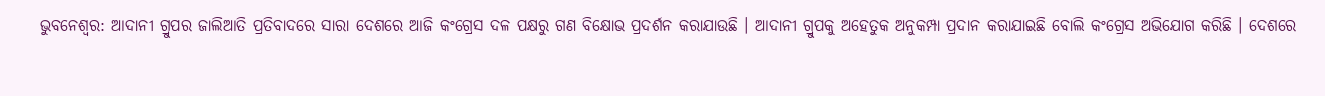ଭୁବନେଶ୍ବର: ଆଦାନୀ ଗ୍ରୁପର ଜାଲିଆତି ପ୍ରତିବାଦରେ ସାରା ଦେଶରେ ଆଜି କଂଗ୍ରେସ ଦଳ ପକ୍ଷରୁ ଗଣ ବିକ୍ଷୋଭ ପ୍ରଦର୍ଶନ କରାଯାଉଛି । ଆଦାନୀ ଗ୍ରୁପକୁ ଅହେତୁକ ଅନୁକମ୍ପା ପ୍ରଦାନ କରାଯାଇଛି ବୋଲି କଂଗ୍ରେସ ଅଭିଯୋଗ କରିଛି । ଦେଶରେ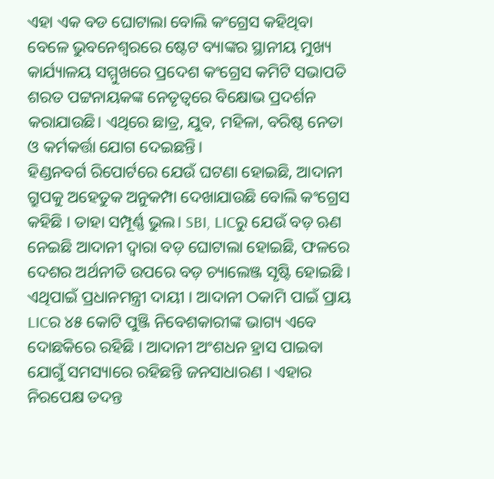ଏହା ଏକ ବଡ ଘୋଟାଲା ବୋଲି କଂଗ୍ରେସ କହିଥିବା ବେଳେ ଭୁବନେଶ୍ବରରେ ଷ୍ଟେଟ ବ୍ୟାଙ୍କର ସ୍ଥାନୀୟ ମୁଖ୍ୟ କାର୍ଯ୍ୟାଳୟ ସମ୍ମୁଖରେ ପ୍ରଦେଶ କଂଗ୍ରେସ କମିଟି ସଭାପତି ଶରତ ପଟ୍ଟନାୟକଙ୍କ ନେତୃତ୍ବରେ ବିକ୍ଷୋଭ ପ୍ରଦର୍ଶନ କରାଯାଉଛି। ଏଥିରେ ଛାତ୍ର, ଯୁବ, ମହିଳା, ବରିଷ୍ଠ ନେତା ଓ କର୍ମକର୍ତ୍ତା ଯୋଗ ଦେଇଛନ୍ତି।
ହିଣ୍ଡନବର୍ଗ ରିପୋର୍ଟରେ ଯେଉଁ ଘଟଣା ହୋଇଛି, ଆଦାନୀ ଗ୍ରୁପକୁ ଅହେତୁକ ଅନୁକମ୍ପା ଦେଖାଯାଉଛି ବୋଲି କଂଗ୍ରେସ କହିଛି । ତାହା ସମ୍ପୂର୍ଣ୍ଣ ଭୁଲ। SBI, LICରୁ ଯେଉଁ ବଡ଼ ଋଣ ନେଇଛି ଆଦାନୀ ଦ୍ବାରା ବଡ଼ ଘୋଟାଲା ହୋଇଛି, ଫଳରେ ଦେଶର ଅର୍ଥନୀତି ଉପରେ ବଡ଼ ଚ୍ୟାଲେଞ୍ଜ ସୃଷ୍ଟି ହୋଇଛି । ଏଥିପାଇଁ ପ୍ରଧାନମନ୍ତ୍ରୀ ଦାୟୀ । ଆଦାନୀ ଠକାମି ପାଇଁ ପ୍ରାୟ LICର ୪୫ କୋଟି ପୁଞ୍ଜି ନିବେଶକାରୀଙ୍କ ଭାଗ୍ୟ ଏବେ ଦୋଛକିରେ ରହିଛି । ଆଦାନୀ ଅଂଶଧନ ହ୍ରାସ ପାଇବା ଯୋଗୁଁ ସମସ୍ୟାରେ ରହିଛନ୍ତି ଜନସାଧାରଣ । ଏହାର ନିରପେକ୍ଷ ତଦନ୍ତ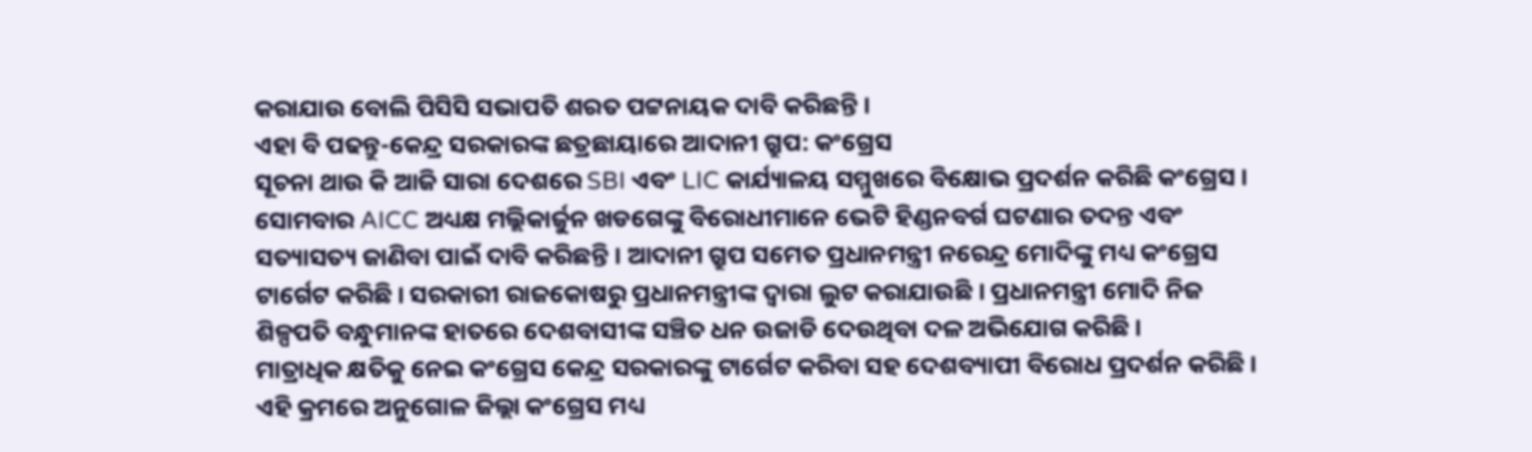କରାଯାଉ ବୋଲି ପିସିସି ସଭାପତି ଶରତ ପଟ୍ଟନାୟକ ଦାବି କରିଛନ୍ତି ।
ଏହା ବି ପଢନ୍ତୁ-କେନ୍ଦ୍ର ସରକାରଙ୍କ ଛତ୍ରଛାୟାରେ ଆଦାନୀ ଗ୍ରୁପ: କଂଗ୍ରେସ
ସୂଚନା ଥାଉ କି ଆଜି ସାରା ଦେଶରେ SBI ଏବଂ LIC କାର୍ଯ୍ୟାଳୟ ସମ୍ମୁଖରେ ବିକ୍ଷୋଭ ପ୍ରଦର୍ଶନ କରିଛି କଂଗ୍ରେସ । ସୋମବାର AICC ଅଧ୍ୟକ୍ଷ ମଲ୍ଲିକାର୍ଜୁନ ଖଡଗେଙ୍କୁ ବିରୋଧୀମାନେ ଭେଟି ହିଣ୍ଡନବର୍ଗ ଘଟଣାର ତଦନ୍ତ ଏବଂ ସତ୍ୟାସତ୍ୟ ଜାଣିବା ପାଇଁ ଦାବି କରିଛନ୍ତି । ଆଦାନୀ ଗ୍ରୁପ ସମେତ ପ୍ରଧାନମନ୍ତ୍ରୀ ନରେନ୍ଦ୍ର ମୋଦିଙ୍କୁ ମଧ୍ୟ କଂଗ୍ରେସ ଟାର୍ଗେଟ କରିଛି । ସରକାରୀ ରାଜକୋଷରୁ ପ୍ରଧାନମନ୍ତ୍ରୀଙ୍କ ଦ୍ବାରା ଲୁଟ କରାଯାଉଛି । ପ୍ରଧାନମନ୍ତ୍ରୀ ମୋଦି ନିଜ ଶିଳ୍ପପତି ବନ୍ଧୁମାନଙ୍କ ହାତରେ ଦେଶବାସୀଙ୍କ ସଞ୍ଚିତ ଧନ ଉଜାଡି ଦେଉଥିବା ଦଳ ଅଭିଯୋଗ କରିଛି ।
ମାତ୍ରାଧିକ କ୍ଷତିକୁ ନେଇ କଂଗ୍ରେସ କେନ୍ଦ୍ର ସରକାରଙ୍କୁ ଟାର୍ଗେଟ କରିବା ସହ ଦେଶବ୍ୟାପୀ ବିରୋଧ ପ୍ରଦର୍ଶନ କରିଛି । ଏହି କ୍ରମରେ ଅନୁଗୋଳ ଜିଲ୍ଲା କଂଗ୍ରେସ ମଧ୍ୟ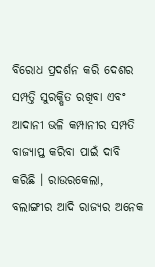ବିରୋଧ ପ୍ରଦର୍ଶନ କରି ଦେଶର ସମ୍ପତ୍ତି ସୁରକ୍ଷିତ ରଖିବା ଏବଂ ଆଦାନୀ ଭଳି କମ୍ପାନୀର ସମ୍ପତି ବାଜ୍ୟାପ୍ତ କରିବା ପାଇଁ ଦାବି କରିଛି । ରାଉରକେଲା, ବଲାଙ୍ଗୀର ଆଦି ରାଜ୍ୟର ଅନେକ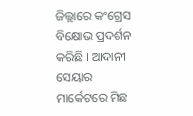ଜିଲ୍ଲାରେ କଂଗ୍ରେସ ବିକ୍ଷୋଭ ପ୍ରଦର୍ଶନ କରିଛି । ଆଦାନୀ ସେୟାର ମାର୍କେଟରେ ମିଛ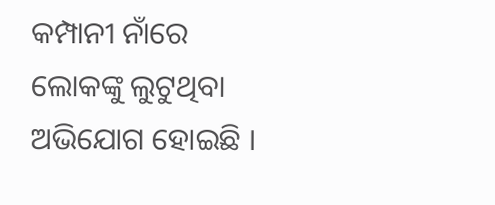କମ୍ପାନୀ ନାଁରେ ଲୋକଙ୍କୁ ଲୁଟୁଥିବା ଅଭିଯୋଗ ହୋଇଛି ।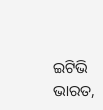ଇଟିଭି ଭାରତ,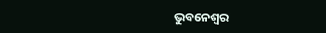ଭୁବନେଶ୍ବର